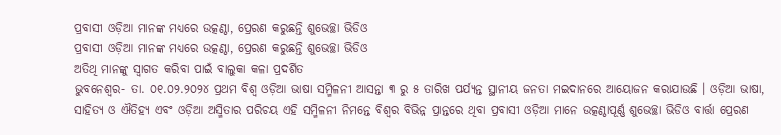ପ୍ରବାସୀ ଓଡ଼ିଆ ମାନଙ୍କ ମଧ୍ୟରେ ଉତ୍କଣ୍ଠା, ପ୍ରେରଣ କରୁଛନ୍ତି ଶୁଭେଚ୍ଛା ଭିଡିଓ
ପ୍ରବାସୀ ଓଡ଼ିଆ ମାନଙ୍କ ମଧ୍ୟରେ ଉତ୍କଣ୍ଠା, ପ୍ରେରଣ କରୁଛନ୍ତି ଶୁଭେଚ୍ଛା ଭିଡିଓ
ଅତିଥି ମାନଙ୍କୁ ସ୍ୱାଗତ କରିବା ପାଇଁ ବାଲୁକା କଳା ପ୍ରଦର୍ଶିତ
ଭୁବନେଶ୍ୱର- ତା. ୦୧.୦୨.୨୦୨୪ ପ୍ରଥମ ବିଶ୍ୱ ଓଡ଼ିଆ ଭାଷା ସମ୍ମିଳନୀ ଆସନ୍ତା ୩ ରୁ ୫ ତାରିଖ ପର୍ଯ୍ୟନ୍ତ ସ୍ଥାନୀୟ ଜନତା ମଇଦାନରେ ଆୟୋଜନ କରାଯାଉଛି । ଓଡ଼ିଆ ଭାଷା, ସାହିତ୍ୟ ଓ ଐତିହ୍ୟ ଏବଂ ଓଡ଼ିଆ ଅସ୍ମିତାର ପରିଚୟ ଏହି ସମ୍ମିଳନୀ ନିମନ୍ତେ ବିଶ୍ୱର ବିଭିନ୍ନ ପ୍ରାନ୍ତରେ ଥିବା ପ୍ରବାସୀ ଓଡ଼ିଆ ମାନେ ଉତ୍କଣ୍ଠାପୂର୍ଣ୍ଣ ଶୁଭେଚ୍ଛା ଭିଡିଓ ବାର୍ତ୍ତା ପ୍ରେରଣ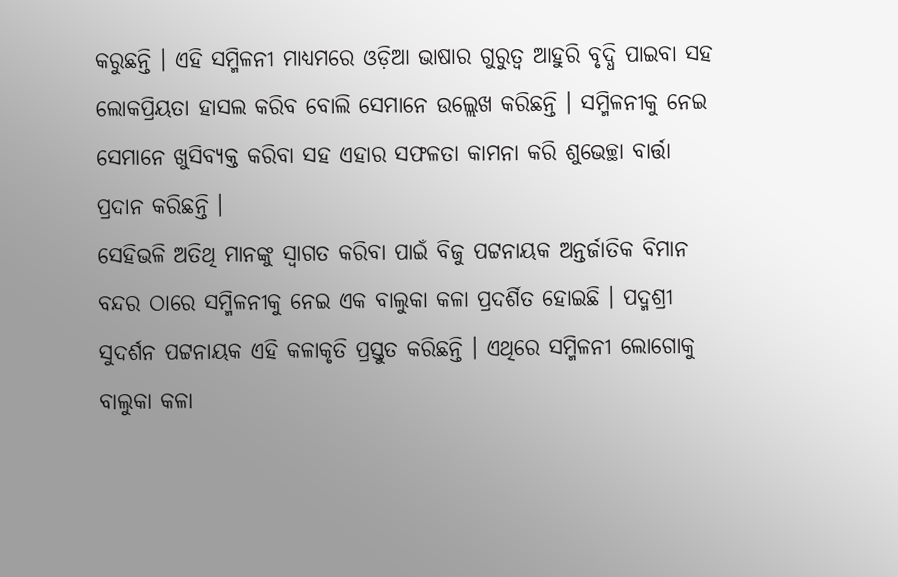କରୁଛନ୍ତି । ଏହି ସମ୍ମିଳନୀ ମାଧ୍ୟମରେ ଓଡ଼ିଆ ଭାଷାର ଗୁରୁତ୍ୱ ଆହୁରି ବୃଦ୍ଧି ପାଇବା ସହ ଲୋକପ୍ରିୟତା ହାସଲ କରିବ ବୋଲି ସେମାନେ ଉଲ୍ଲେଖ କରିଛନ୍ତି । ସମ୍ମିଳନୀକୁ ନେଇ ସେମାନେ ଖୁସିବ୍ୟକ୍ତ କରିବା ସହ ଏହାର ସଫଳତା କାମନା କରି ଶୁଭେଚ୍ଛା ବାର୍ତ୍ତା ପ୍ରଦାନ କରିଛନ୍ତି ।
ସେହିଭଳି ଅତିଥି ମାନଙ୍କୁ ସ୍ୱାଗତ କରିବା ପାଇଁ ବିଜୁ ପଟ୍ଟନାୟକ ଅନ୍ତର୍ଜାତିକ ବିମାନ ବନ୍ଦର ଠାରେ ସମ୍ମିଳନୀକୁ ନେଇ ଏକ ବାଲୁକା କଳା ପ୍ରଦର୍ଶିତ ହୋଇଛି । ପଦ୍ମଶ୍ରୀ ସୁଦର୍ଶନ ପଟ୍ଟନାୟକ ଏହି କଳାକୃତି ପ୍ରସ୍ତୁତ କରିଛନ୍ତି । ଏଥିରେ ସମ୍ମିଳନୀ ଲୋଗୋକୁ ବାଲୁକା କଳା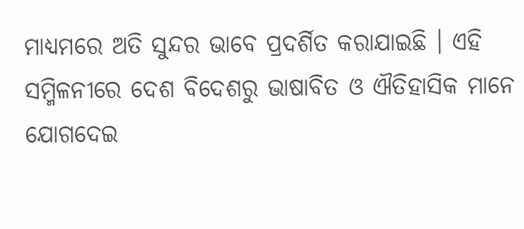ମାଧ୍ୟମରେ ଅତି ସୁନ୍ଦର ଭାବେ ପ୍ରଦର୍ଶିତ କରାଯାଇଛି । ଏହି ସମ୍ମିଳନୀରେ ଦେଶ ବିଦେଶରୁ ଭାଷାବିତ ଓ ଐତିହାସିକ ମାନେ ଯୋଗଦେଇ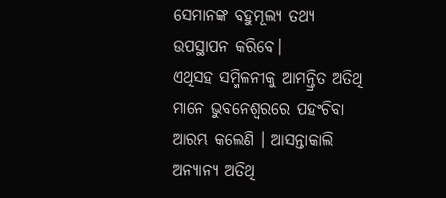ସେମାନଙ୍କ ବହୁମୂଲ୍ୟ ତଥ୍ୟ ଉପସ୍ଥାପନ କରିବେ।
ଏଥିସହ ସମ୍ମିଳନୀକୁ ଆମନ୍ତ୍ରିତ ଅତିଥି ମାନେ ଭୁବନେଶ୍ୱରରେ ପହଂଚିବା ଆରମ୍ଭ କଲେଣି । ଆସନ୍ତାକାଲି ଅନ୍ୟାନ୍ୟ ଅତିଥି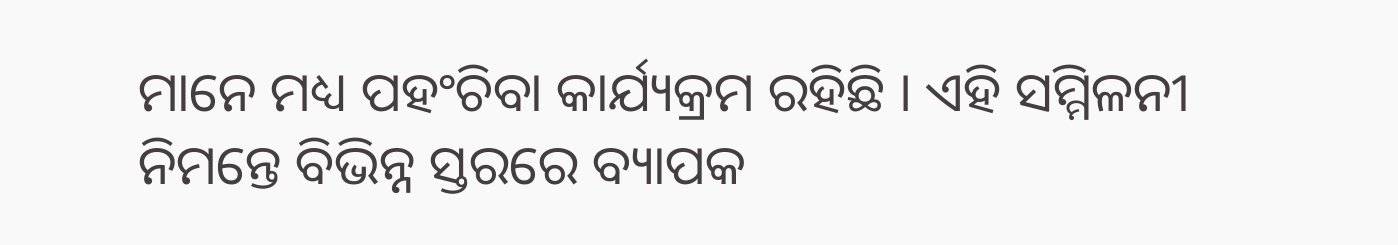ମାନେ ମଧ୍ୟ ପହଂଚିବା କାର୍ଯ୍ୟକ୍ରମ ରହିଛି । ଏହି ସମ୍ମିଳନୀ ନିମନ୍ତେ ବିଭିନ୍ନ ସ୍ତରରେ ବ୍ୟାପକ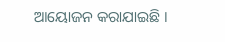ଆୟୋଜନ କରାଯାଇଛି ।